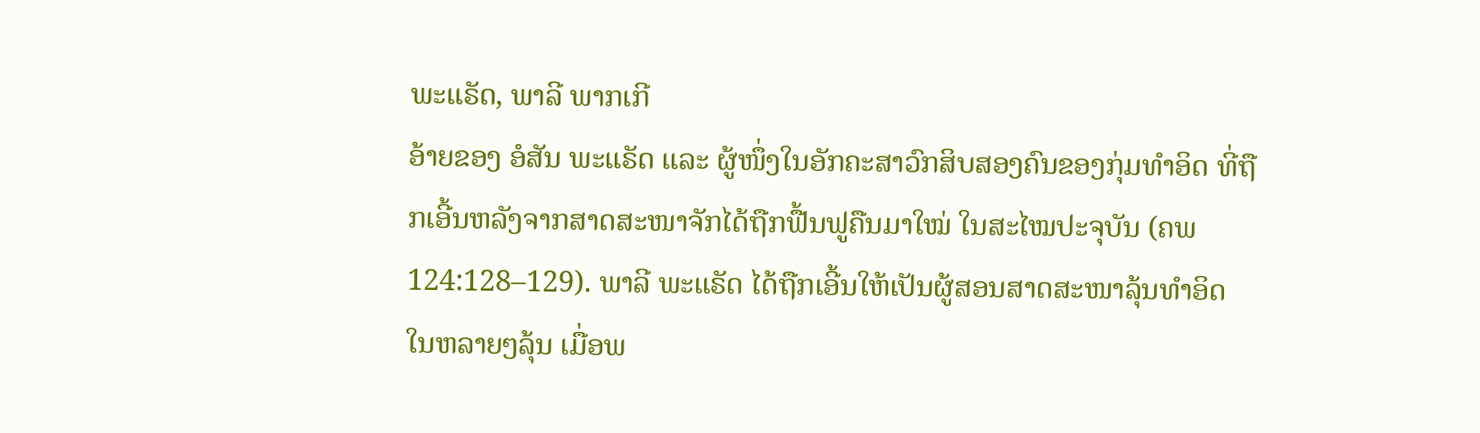ພະແຣັດ, ພາລີ ພາກເກີ
ອ້າຍຂອງ ອໍສັນ ພະແຣັດ ແລະ ຜູ້ໜຶ່ງໃນອັກຄະສາວົກສິບສອງຄົນຂອງກຸ່ມທຳອິດ ທີ່ຖືກເອີ້ນຫລັງຈາກສາດສະໜາຈັກໄດ້ຖືກຟື້ນຟູຄືນມາໃໝ່ ໃນສະໄໝປະຈຸບັນ (ຄພ 124:128–129). ພາລີ ພະແຣັດ ໄດ້ຖືກເອີ້ນໃຫ້ເປັນຜູ້ສອນສາດສະໜາລຸ້ນທຳອິດ ໃນຫລາຍໆລຸ້ນ ເມື່ອພ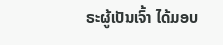ຣະຜູ້ເປັນເຈົ້າ ໄດ້ມອບ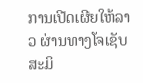ການເປີດເຜີຍໃຫ້ລາວ ຜ່ານທາງໂຈເຊັບ ສະມິ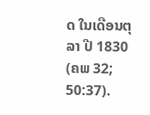ດ ໃນເດືອນຕຸລາ ປີ 1830 (ຄພ 32; 50:37).